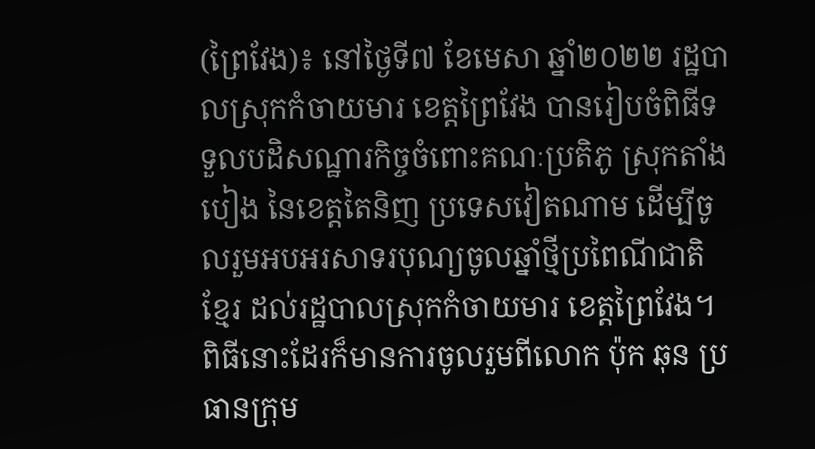(ព្រៃវែង)៖ នៅថ្ងៃទី៧ ខែមេសា ឆ្នាំ២០២២ រដ្ឋបាលស្រុកកំចាយមារ ខេត្តព្រៃវែង បានរៀបចំពិធីទទួលបដិសណ្ឋារកិច្ចចំពោះគណៈប្រតិភូ ស្រុកតាំងបៀង នៃខេត្តតៃនិញ ប្រទេសវៀតណាម ដើម្បីចូលរួមអបអរសាទរបុណ្យចូលឆ្នាំថ្មីប្រពៃណីជាតិខ្មែរ ដល់រដ្ឋបាលស្រុកកំចាយមារ ខេត្តព្រៃវែង។
ពិធីនោះដែរក៏មានការចូលរួមពីលោក ប៉ុក ឆុន ប្រធានក្រុម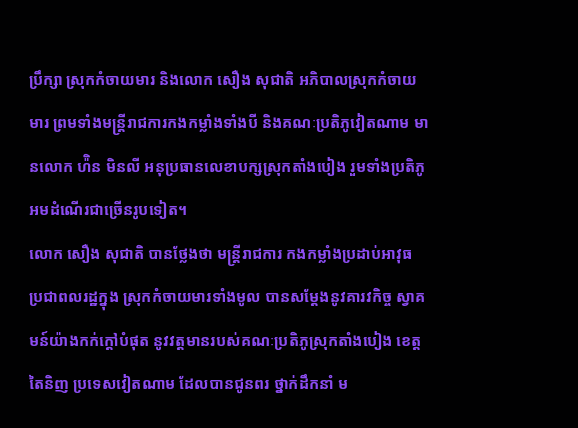ប្រឹក្សា ស្រុកកំចាយមារ និងលោក សឿង សុជាតិ អភិបាលស្រុកកំចាយមារ ព្រមទាំងមន្ត្រីរាជការកងកម្លាំងទាំងបី និងគណៈប្រតិភូវៀតណាម មានលោក ហ៉ិន មិនលី អនុប្រធានលេខាបក្សស្រុកតាំងបៀង រួមទាំងប្រតិភូអមដំណើរជាច្រើនរូបទៀត។
លោក សឿង សុជាតិ បានថ្លែងថា មន្ត្រីរាជការ កងកម្លាំងប្រដាប់អាវុធ ប្រជាពលរដ្ឋក្នុង ស្រុកកំចាយមារទាំងមូល បានសម្ដែងនូវគារវកិច្ច ស្វាគមន៍យ៉ាងកក់ក្តៅបំផុត នូវវត្តមានរបស់គណៈប្រតិភូស្រុកតាំងបៀង ខេត្តតៃនិញ ប្រទេសវៀតណាម ដែលបានជូនពរ ថ្នាក់ដឹកនាំ ម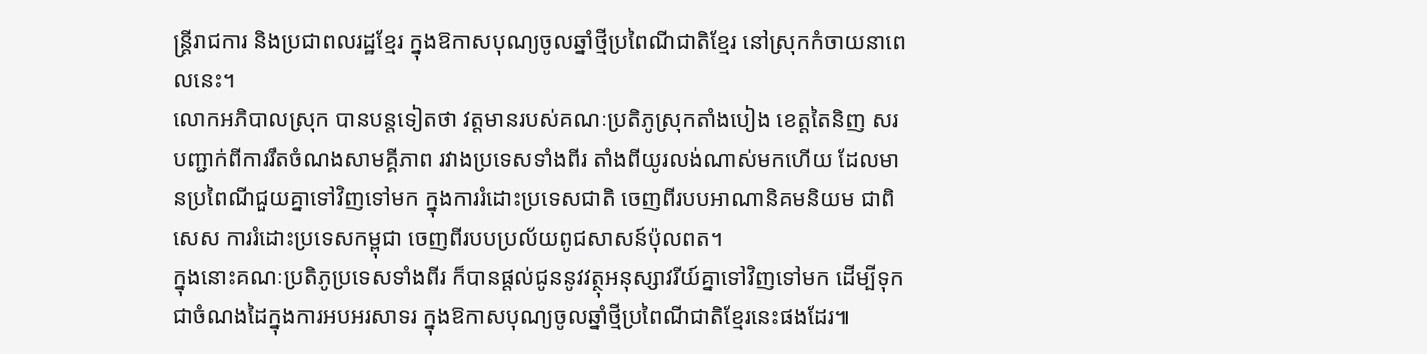ន្ត្រីរាជការ និងប្រជាពលរដ្ឋខ្មែរ ក្នុងឱកាសបុណ្យចូលឆ្នាំថ្មីប្រពៃណីជាតិខ្មែរ នៅស្រុកកំចាយនាពេលនេះ។
លោកអភិបាលស្រុក បានបន្តទៀតថា វត្តមានរបស់គណៈប្រតិភូស្រុកតាំងបៀង ខេត្តតៃនិញ សរបញ្ជាក់ពីការរឹតចំណងសាមគ្គីភាព រវាងប្រទេសទាំងពីរ តាំងពីយូរលង់ណាស់មកហើយ ដែលមានប្រពៃណីជួយគ្នាទៅវិញទៅមក ក្នុងការរំដោះប្រទេសជាតិ ចេញពីរបបអាណានិគមនិយម ជាពិសេស ការរំដោះប្រទេសកម្ពុជា ចេញពីរបបប្រល័យពូជសាសន៍ប៉ុលពត។
ក្នុងនោះគណៈប្រតិភូប្រទេសទាំងពីរ ក៏បានផ្ដល់ជូននូវវត្ថុអនុស្សាវរីយ៍គ្នាទៅវិញទៅមក ដើម្បីទុកជាចំណងដៃក្នុងការអបអរសាទរ ក្នុងឱកាសបុណ្យចូលឆ្នាំថ្មីប្រពៃណីជាតិខ្មែរនេះផងដែរ៕